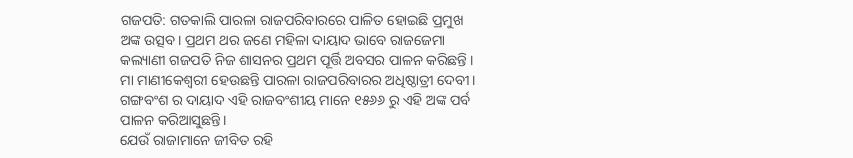ଗଜପତି: ଗତକାଲି ପାରଳା ରାଜପରିବାରରେ ପାଳିତ ହୋଇଛି ପ୍ରମୁଖ ଅଙ୍କ ଉତ୍ସବ। ପ୍ରଥମ ଥର ଜଣେ ମହିଳା ଦାୟାଦ ଭାବେ ରାଜଜେମା କଲ୍ୟାଣୀ ଗଜପତି ନିଜ ଶାସନର ପ୍ରଥମ ପୂର୍ତ୍ତି ଅବସର ପାଳନ କରିଛନ୍ତି । ମା ମାଣୀକେଶ୍ୱରୀ ହେଉଛନ୍ତି ପାରଳା ରାଜପରିବାରର ଅଧିଷ୍ଠାତ୍ରୀ ଦେବୀ। ଗଙ୍ଗବଂଶ ର ଦାୟାଦ ଏହି ରାଜବଂଶୀୟ ମାନେ ୧୫୬୬ ରୁ ଏହି ଅଙ୍କ ପର୍ବ ପାଳନ କରିଆସୁଛନ୍ତି।
ଯେଉଁ ରାଜାମାନେ ଜୀବିତ ରହି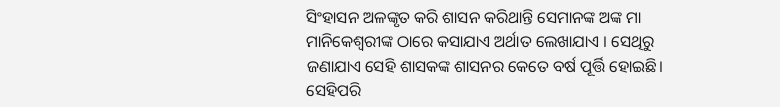ସିଂହାସନ ଅଳଙ୍କୃତ କରି ଶାସନ କରିଥାନ୍ତି ସେମାନଙ୍କ ଅଙ୍କ ମା ମାନିକେଶ୍ୱରୀଙ୍କ ଠାରେ କସାଯାଏ ଅର୍ଥାତ ଲେଖାଯାଏ । ସେଥିରୁ ଜଣାଯାଏ ସେହି ଶାସକଙ୍କ ଶାସନର କେତେ ବର୍ଷ ପୂର୍ତ୍ତି ହୋଇଛି। ସେହିପରି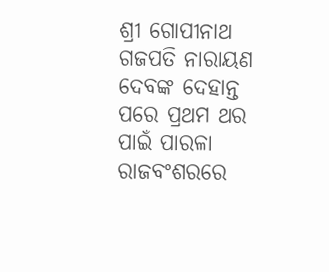ଶ୍ରୀ ଗୋପୀନାଥ ଗଜପତି ନାରାୟଣ ଦେବଙ୍କ ଦେହାନ୍ତ ପରେ ପ୍ରଥମ ଥର ପାଇଁ ପାରଳା ରାଜବଂଶରରେ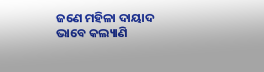ଜଣେ ମହିଳା ଦାୟାଦ ଭାବେ କଲ୍ୟାଣି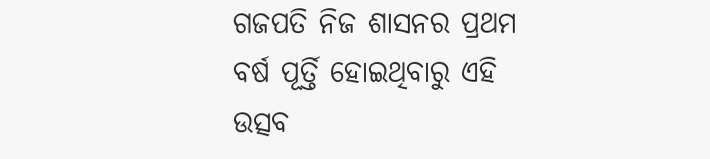ଗଜପତି ନିଜ ଶାସନର ପ୍ରଥମ ବର୍ଷ ପୂର୍ତ୍ତି ହୋଇଥିବାରୁ ଏହି ଉତ୍ସବ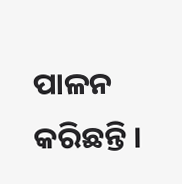ପାଳନ କରିଛନ୍ତି ।